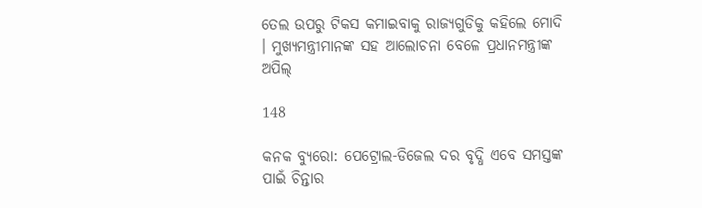ତେଲ ଉପରୁ ଟିକସ କମାଇବାକୁ ରାଜ୍ୟଗୁଡିକୁ କହିଲେ ମୋଦି । ମୁଖ୍ୟମନ୍ତ୍ରୀମାନଙ୍କ ସହ ଆଲୋଚନା ବେଳେ ପ୍ରଧାନମନ୍ତ୍ରୀଙ୍କ ଅପିଲ୍

148

କନକ ବ୍ୟୁରୋ: ପେଟ୍ରୋଲ-ଡିଜେଲ ଦର ବୃଦ୍ଧି ଏବେ ସମସ୍ତଙ୍କ ପାଇଁ ଚିନ୍ତାର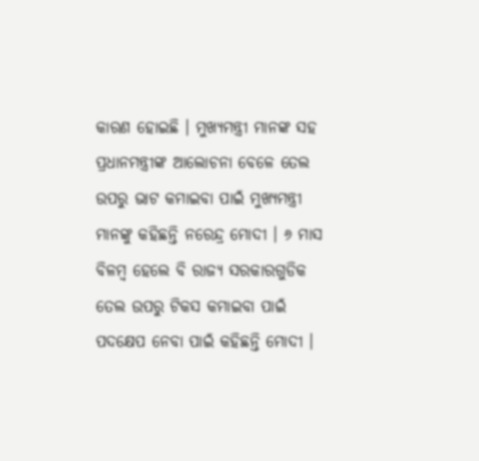କାରଣ ହୋଇଛି । ମୁଖ୍ୟମନ୍ତ୍ରୀ ମାନଙ୍କ ସହ ପ୍ରଧାନମନ୍ତ୍ରୀଙ୍କ ଆଲୋଚନା ବେଳେ ତେଲ ଉପରୁ ଭାଟ କମାଇବା ପାଇଁ ମୁଖ୍ୟମନ୍ତ୍ରୀ ମାନଙ୍କୁ କହିଛନ୍ତି ନରେନ୍ଦ୍ର ମୋଦୀ । ୬ ମାସ ବିଳମ୍ବ ହେଲେ ବି ରାଜ୍ୟ ସରକାରଗୁଡିକ ତେଲ ଉପରୁ ଟିକସ କମାଇବା ପାଇଁ ପଦକ୍ଷେପ ନେବା ପାଇଁ କହିଛନ୍ତି ମୋଦୀ ।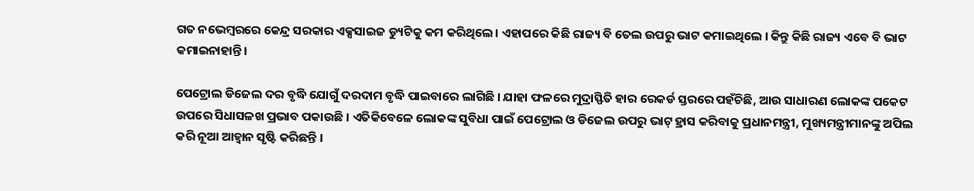ଗତ ନଭେମ୍ବରରେ କେନ୍ଦ୍ର ସରକାର ଏକ୍ସସାଇଜ ଡ୍ୟୁଟିକୁ କମ କରିଥିଲେ । ଏହାପରେ କିଛି ରାଜ୍ୟ ବି ତେଲ ଉପରୁ ଭାଟ କମାଇଥିଲେ । କିନ୍ତୁ କିଛି ରାଜ୍ୟ ଏବେ ବି ଭାଟ କମାଇନାହାନ୍ତି ।

ପେଟ୍ରୋଲ ଡିଜେଲ ଦର ବୃଦ୍ଧି ଯୋଗୁଁ ଦରଦାମ ବୃଦ୍ଧି ପାଇବାରେ ଲାଗିଛି । ଯାହା ଫଳରେ ମୁଦ୍ରାସ୍ଫିତି ହାର ରେକର୍ଡ ସ୍ତରରେ ପହଁଚିଛି, ଆଉ ସାଧାରଣ ଲୋକଙ୍କ ପକେଟ ଉପରେ ସିଧାସଳଖ ପ୍ରଭାବ ପକାଉଛି । ଏତିକିବେଳେ ଲୋକଙ୍କ ସୁବିଧା ପାଇଁ ପେଟ୍ରୋଲ ଓ ଡିଜେଲ ଉପରୁ ଭାଟ୍ ହ୍ରାସ କରିବାକୁ ପ୍ରଧାନମନ୍ତ୍ରୀ, ମୁଖ୍ୟମନ୍ତ୍ରୀମାନଙ୍କୁ ଅପିଲ କରି ନୂଆ ଆହ୍ୱାନ ସୃଷ୍ଟି କରିଛନ୍ତି ।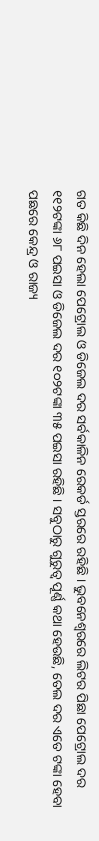ଗତ କିଛି ଦିନ ହେଲା ପେଟ୍ରୋଲ ଓ ଡିଜେଲ ଦର ସର୍ବକାଳିନ ରେକର୍ଡ ସ୍ତରରେ ରହିଛି । ଭୁବନେଶ୍ୱରରେ ଲିଟର ପିଛା ପେଟ୍ରୋଲ ଦର ୧୧୨ଟଙ୍କା ୬୮ ପଇସା ଓ ଡିଜେଲ ଦର ୧୦୨ଟଙ୍କା ୩୫ ପଇସା ରହିଛି । ସବୁଠାରୁ ଗୁରୁତ୍ୱ ପୂର୍ଣ୍ଣ କଥା ହେଉଛି, ତେଲ ଦର ଏତେ ଟଙ୍କା ହେବା ପଛରେ କେନ୍ଦ୍ର ଓ ରାଜ୍ୟ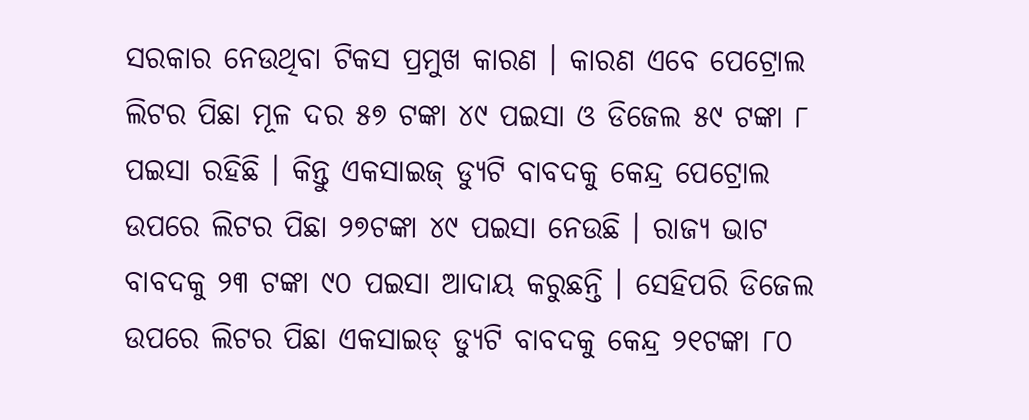ସରକାର ନେଉଥିବା ଟିକସ ପ୍ରମୁଖ କାରଣ । କାରଣ ଏବେ ପେଟ୍ରୋଲ ଲିଟର ପିଛା ମୂଳ ଦର ୫୭ ଟଙ୍କା ୪୯ ପଇସା ଓ ଡିଜେଲ ୫୯ ଟଙ୍କା ୮ ପଇସା ରହିଛି । କିନ୍ତୁ ଏକସାଇଜ୍ ଡ୍ୟୁଟି ବାବଦକୁ କେନ୍ଦ୍ର ପେଟ୍ରୋଲ ଉପରେ ଲିଟର ପିଛା ୨୭ଟଙ୍କା ୪୯ ପଇସା ନେଉଛି । ରାଜ୍ୟ ଭାଟ ବାବଦକୁ ୨୩ ଟଙ୍କା ୯୦ ପଇସା ଆଦାୟ କରୁଛନ୍ତି । ସେହିପରି ଡିଜେଲ ଉପରେ ଲିଟର ପିଛା ଏକସାଇଡ୍ ଡ୍ୟୁଟି ବାବଦକୁ କେନ୍ଦ୍ର ୨୧ଟଙ୍କା ୮୦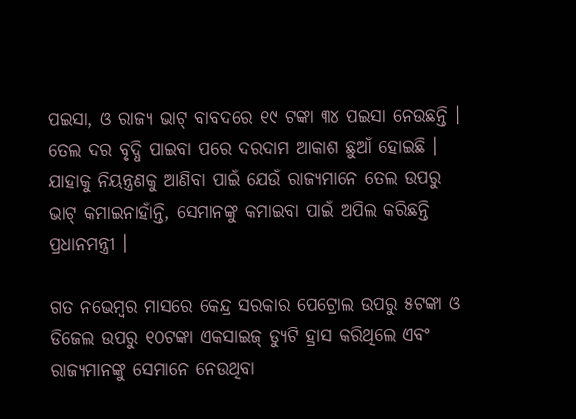ପଇସା, ଓ ରାଜ୍ୟ ଭାଟ୍ ବାବଦରେ ୧୯ ଟଙ୍କା ୩୪ ପଇସା ନେଉଛନ୍ତି । ତେଲ ଦର ବୃଦ୍ଧି ପାଇବା ପରେ ଦରଦାମ ଆକାଶ ଛୁଆଁ ହୋଇଛି । ଯାହାକୁ ନିୟନ୍ତ୍ରଣକୁ ଆଣିବା ପାଇଁ ଯେଉଁ ରାଜ୍ୟମାନେ ତେଲ ଉପରୁ ଭାଟ୍ କମାଇନାହାଁନ୍ତି, ସେମାନଙ୍କୁ କମାଇବା ପାଇଁ ଅପିଲ କରିଛନ୍ତି ପ୍ରଧାନମନ୍ତ୍ରୀ ।

ଗତ ନଭେମ୍ବର ମାସରେ କେନ୍ଦ୍ର ସରକାର ପେଟ୍ରୋଲ ଉପରୁ ୫ଟଙ୍କା ଓ ଡିଜେଲ ଉପରୁ ୧୦ଟଙ୍କା ଏକସାଇଜ୍ ଡ୍ୟୁଟି ହ୍ରାସ କରିଥିଲେ ଏବଂ ରାଜ୍ୟମାନଙ୍କୁ ସେମାନେ ନେଉଥିବା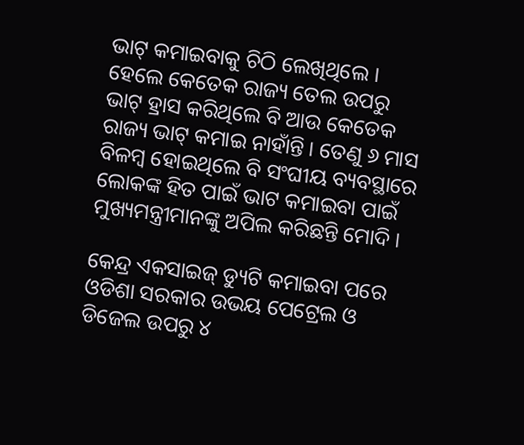ଭାଟ୍ କମାଇବାକୁ ଚିଠି ଲେଖିଥିଲେ । ହେଲେ କେତେକ ରାଜ୍ୟ ତେଲ ଉପରୁ ଭାଟ୍ ହ୍ରାସ କରିଥିଲେ ବି ଆଉ କେତେକ ରାଜ୍ୟ ଭାଟ୍ କମାଇ ନାହାଁନ୍ତି । ତେଣୁ ୬ ମାସ ବିଳମ୍ବ ହୋଇଥିଲେ ବି ସଂଘୀୟ ବ୍ୟବସ୍ଥାରେ ଲୋକଙ୍କ ହିତ ପାଇଁ ଭାଟ କମାଇବା ପାଇଁ ମୁଖ୍ୟମନ୍ତ୍ରୀମାନଙ୍କୁ ଅପିଲ କରିଛନ୍ତି ମୋଦି ।

କେନ୍ଦ୍ର ଏକସାଇଜ୍ ଡ୍ୟୁଟି କମାଇବା ପରେ ଓଡିଶା ସରକାର ଉଭୟ ପେଟ୍ରେଲ ଓ ଡିଜେଲ ଉପରୁ ୪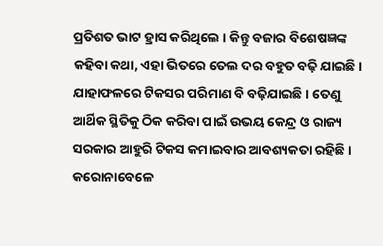ପ୍ରତିଶତ ଭାଟ ହ୍ରାସ କରିଥିଲେ । କିନ୍ତୁ ବଜାର ବିଶେଷଜ୍ଞଙ୍କ କହିବା କଥା, ଏହା ଭିତରେ ତେଲ ଦର ବହୁତ ବଢ଼ି ଯାଇଛି । ଯାହାଫଳରେ ଟିକସର ପରିମାଣ ବି ବଢ଼ିଯାଇଛି । ତେଣୁ ଆର୍ଥିକ ସ୍ଥିତିକୁ ଠିକ କରିବା ପାଇଁ ଉଭୟ କେନ୍ଦ୍ର ଓ ରାଜ୍ୟ ସରକାର ଆହୁରି ଟିକସ କମାଇବାର ଆବଶ୍ୟକତା ରହିଛି । କରୋନାବେଳେ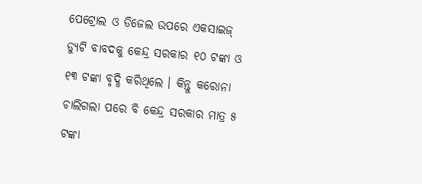ପେଟ୍ରୋଲ ଓ ଡିଜେଲ ଉପରେ ଏକସାଇଜ୍ ଡ୍ୟୁଟି ବାବଦକୁ କେନ୍ଦ୍ର ସରକାର ୧୦ ଟଙ୍କା ଓ ୧୩ ଟଙ୍କା ବୃଦ୍ଧି କରିଥିଲେ । କିନ୍ତୁ କରୋନା ଚାଲିଗଲା ପରେ ବି କେନ୍ଦ୍ର ସରକାର ମାତ୍ର ୫ ଟଙ୍କା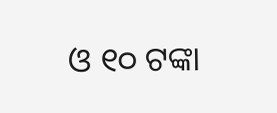ଓ ୧୦ ଟଙ୍କା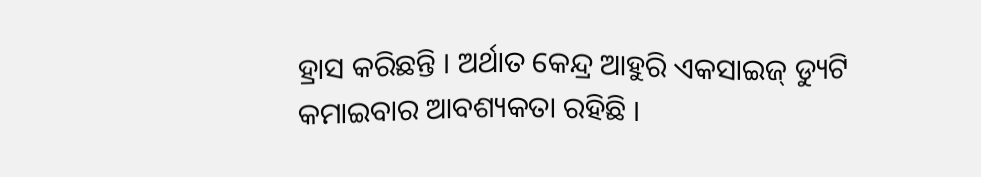ହ୍ରାସ କରିଛନ୍ତି । ଅର୍ଥାତ କେନ୍ଦ୍ର ଆହୁରି ଏକସାଇଜ୍ ଡ୍ୟୁଟି କମାଇବାର ଆବଶ୍ୟକତା ରହିଛି ।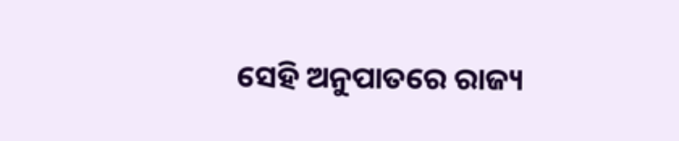ସେହି ଅନୁପାତରେ ରାଜ୍ୟ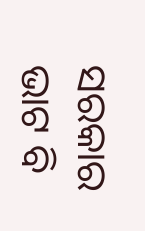ସରକାର ଭାଟ ବି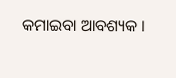କମାଇବା ଆବଶ୍ୟକ ।